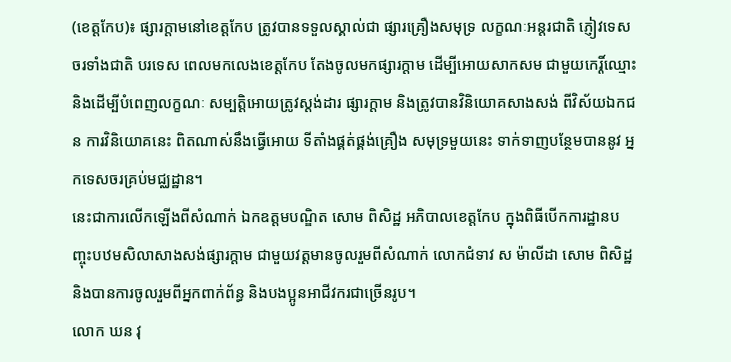(ខេត្តកែប)៖ ផ្សារក្តាមនៅខេត្តកែប ត្រូវបានទទួលស្គាល់ជា ផ្សារគ្រឿងសមុទ្រ លក្ខណៈអន្តរជាតិ ភ្ញៀវទេសចរទាំងជាតិ បរទេស ពេលមកលេងខេត្តកែប តែងចូលមកផ្សារក្តាម ដើម្បីអោយសាកសម ជាមួយកេរ្តិ៍ឈ្មោះ និងដើម្បីបំពេញលក្ខណៈ សម្បត្តិអោយត្រូវស្តង់ដារ ផ្សារក្តាម និងត្រូវបានវិនិយោគសាងសង់ ពីវិស័យឯកជន ការវិនិយោគនេះ ពិតណាស់នឹងធ្វើអោយ ទីតាំងផ្គត់ផ្គង់គ្រឿង សមុទ្រមួយនេះ ទាក់ទាញបន្ថែមបាននូវ អ្នកទេសចរគ្រប់មជ្ឈដ្ឋាន។
នេះជាការលើកឡើងពីសំណាក់ ឯកឧត្តមបណ្ឌិត សោម ពិសិដ្ឋ អភិបាលខេត្តកែប ក្នុងពិធីបើកការដ្ឋានបញ្ចុះបឋមសិលាសាងសង់ផ្សារក្ដាម ជាមួយវត្តមានចូលរួមពីសំណាក់ លោកជំទាវ ស ម៉ាលីដា សោម ពិសិដ្ឋ និងបានការចូលរួមពីអ្នកពាក់ព័ន្ធ និងបងប្អូនអាជីវករជាច្រើនរូប។
លោក ឃន វុ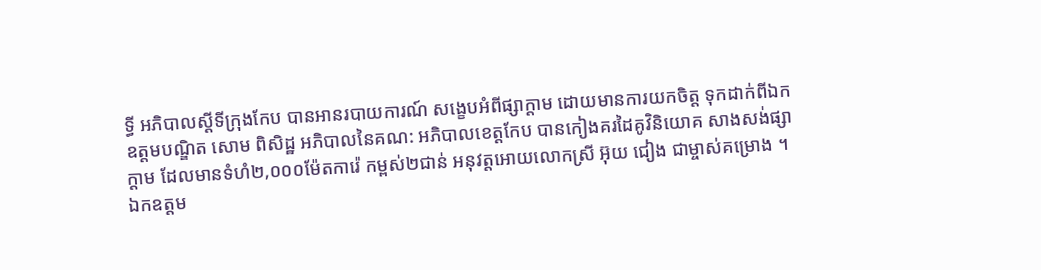ទ្ធី អភិបាលស្ដីទីក្រុងកែប បានអានរបាយការណ៍ សង្ខេបអំពីផ្សាក្ដាម ដោយមានការយកចិត្ត ទុកដាក់ពីឯកឧត្តមបណ្ឌិត សោម ពិសិដ្ឋ អភិបាលនៃគណ: អភិបាលខេត្តកែប បានកៀងគរដៃគូវិនិយោគ សាងសង់ផ្សាក្ដាម ដែលមានទំហំ២,០០០ម៉ែតការ៉េ កម្ពស់២ជាន់ អនុវត្តអោយលោកស្រី អ៊ុយ ជៀង ជាម្ចាស់គម្រោង ។
ឯកឧត្តម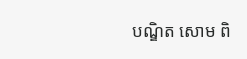បណ្ឌិត សោម ពិ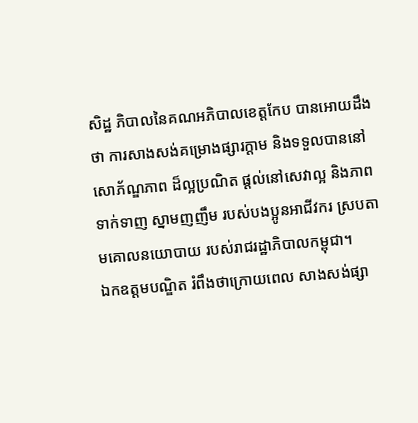សិដ្ឋ ភិបាលនៃគណអភិបាលខេត្តកែប បានអោយដឹងថា ការសាងសង់គម្រោងផ្សារក្ដាម និងទទួលបាននៅ សោភ័ណ្ឌភាព ដ៏ល្អប្រណិត ផ្ដល់នៅសេវាល្អ និងភាពទាក់ទាញ ស្នាមញញឹម របស់បងប្អូនអាជីវករ ស្របតាមគោលនយោបាយ របស់រាជរដ្ឋាភិបាលកម្ពុជា។
ឯកឧត្តមបណ្ឌិត រំពឹងថាក្រោយពេល សាងសង់ផ្សា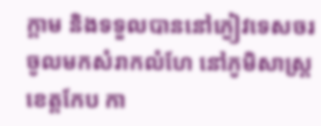ក្ដាម និងទទួលបាននៅភ្ងៀវទេសចរ ចូលមកសំរាកលំហែ នៅភូមិសាស្ត្រខេត្តកែប កា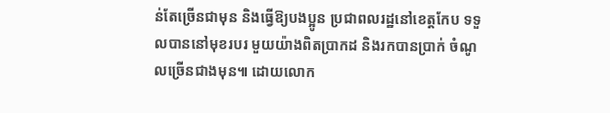ន់តែច្រើនជាមុន និងធ្វើឱ្យបងប្អូន ប្រជាពលរដ្ឋនៅខេត្ដកែប ទទួលបាននៅមុខរបរ មួយយ៉ាងពិតប្រាកដ និងរកបានប្រាក់ ចំណូលច្រើនជាងមុន៕ ដោយលោក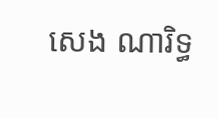សេង ណារិទ្ធ